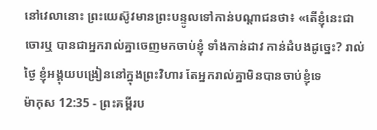នៅវេលានោះ ព្រះយេស៊ូវមានព្រះបន្ទូលទៅកាន់បណ្តាជនថា៖ «តើខ្ញុំនេះជាចោរឬ បានជាអ្នករាល់គ្នាចេញមកចាប់ខ្ញុំ ទាំងកាន់ដាវ កាន់ដំបងដូច្នេះ? រាល់ថ្ងៃ ខ្ញុំអង្គុយបង្រៀននៅក្នុងព្រះវិហារ តែអ្នករាល់គ្នាមិនបានចាប់ខ្ញុំទេ
ម៉ាកុស 12:35 - ព្រះគម្ពីរប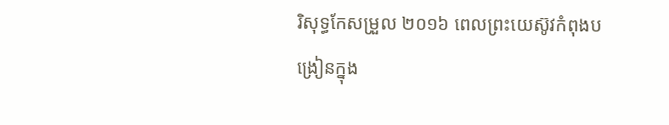រិសុទ្ធកែសម្រួល ២០១៦ ពេលព្រះយេស៊ូវកំពុងបង្រៀនក្នុង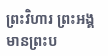ព្រះវិហារ ព្រះអង្គមានព្រះប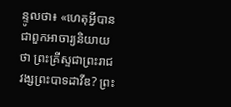ន្ទូលថា៖ «ហេតុអ្វីបានជាពួកអាចារ្យនិយាយថា ព្រះគ្រីស្ទជាព្រះរាជវង្សព្រះបាទដាវីឌ? ព្រះ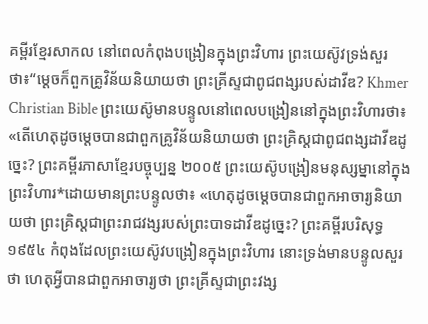គម្ពីរខ្មែរសាកល នៅពេលកំពុងបង្រៀនក្នុងព្រះវិហារ ព្រះយេស៊ូវទ្រង់សួរថា៖“ម្ដេចក៏ពួកគ្រូវិន័យនិយាយថា ព្រះគ្រីស្ទជាពូជពង្សរបស់ដាវីឌ? Khmer Christian Bible ព្រះយេស៊ូមានបន្ទូលនៅពេលបង្រៀននៅក្នុងព្រះវិហារថា៖ «តើហេតុដូចម្ដេចបានជាពួកគ្រូវិន័យនិយាយថា ព្រះគ្រិស្ដជាពូជពង្សដាវីឌដូច្នេះ? ព្រះគម្ពីរភាសាខ្មែរបច្ចុប្បន្ន ២០០៥ ព្រះយេស៊ូបង្រៀនមនុស្សម្នានៅក្នុងព្រះវិហារ*ដោយមានព្រះបន្ទូលថា៖ «ហេតុដូចម្ដេចបានជាពួកអាចារ្យនិយាយថា ព្រះគ្រិស្តជាព្រះរាជវង្សរបស់ព្រះបាទដាវីឌដូច្នេះ? ព្រះគម្ពីរបរិសុទ្ធ ១៩៥៤ កំពុងដែលព្រះយេស៊ូវបង្រៀនក្នុងព្រះវិហារ នោះទ្រង់មានបន្ទូលសួរថា ហេតុអ្វីបានជាពួកអាចារ្យថា ព្រះគ្រីស្ទជាព្រះវង្ស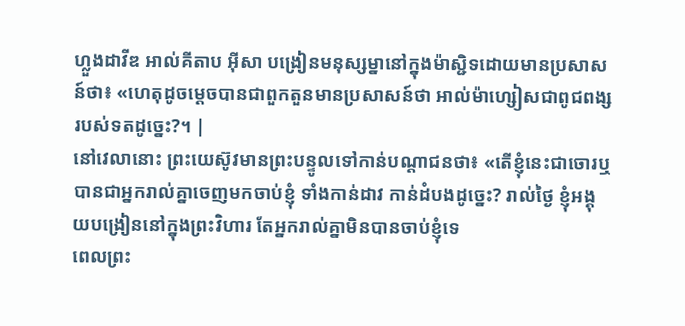ហ្លួងដាវីឌ អាល់គីតាប អ៊ីសា បង្រៀនមនុស្សម្នានៅក្នុងម៉ាស្ជិទដោយមានប្រសាសន៍ថា៖ «ហេតុដូចម្ដេចបានជាពួកតួនមានប្រសាសន៍ថា អាល់ម៉ាហ្សៀសជាពូជពង្សរបស់ទតដូច្នេះ?។ |
នៅវេលានោះ ព្រះយេស៊ូវមានព្រះបន្ទូលទៅកាន់បណ្តាជនថា៖ «តើខ្ញុំនេះជាចោរឬ បានជាអ្នករាល់គ្នាចេញមកចាប់ខ្ញុំ ទាំងកាន់ដាវ កាន់ដំបងដូច្នេះ? រាល់ថ្ងៃ ខ្ញុំអង្គុយបង្រៀននៅក្នុងព្រះវិហារ តែអ្នករាល់គ្នាមិនបានចាប់ខ្ញុំទេ
ពេលព្រះ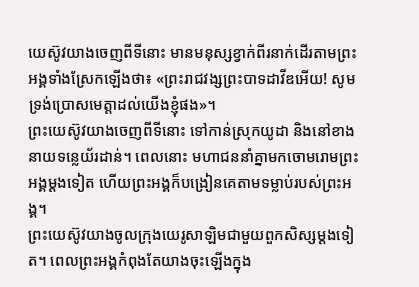យេស៊ូវយាងចេញពីទីនោះ មានមនុស្សខ្វាក់ពីរនាក់ដើរតាមព្រះអង្គទាំងស្រែកឡើងថា៖ «ព្រះរាជវង្សព្រះបាទដាវីឌអើយ! សូមទ្រង់ប្រោសមេត្តាដល់យើងខ្ញុំផង»។
ព្រះយេស៊ូវយាងចេញពីទីនោះ ទៅកាន់ស្រុកយូដា និងនៅខាងនាយទន្លេយ័រដាន់។ ពេលនោះ មហាជននាំគ្នាមកចោមរោមព្រះអង្គម្តងទៀត ហើយព្រះអង្គក៏បង្រៀនគេតាមទម្លាប់របស់ព្រះអង្គ។
ព្រះយេស៊ូវយាងចូលក្រុងយេរូសាឡិមជាមួយពួកសិស្សម្តងទៀត។ ពេលព្រះអង្គកំពុងតែយាងចុះឡើងក្នុង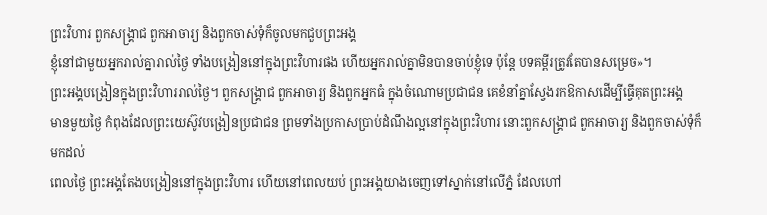ព្រះវិហារ ពួកសង្គ្រាជ ពួកអាចារ្យ និងពួកចាស់ទុំក៏ចូលមកជួបព្រះអង្គ
ខ្ញុំនៅជាមួយអ្នករាល់គ្នារាល់ថ្ងៃ ទាំងបង្រៀននៅក្នុងព្រះវិហារផង ហើយអ្នករាល់គ្នាមិនបានចាប់ខ្ញុំទេ ប៉ុន្តែ បទគម្ពីរត្រូវតែបានសម្រេច»។
ព្រះអង្គបង្រៀនក្នុងព្រះវិហាររាល់ថ្ងៃ។ ពួកសង្គ្រាជ ពួកអាចារ្យ និងពួកអ្នកធំ ក្នុងចំណោមប្រជាជន គេខំនាំគ្នាស្វែងរកឱកាសដើម្បីធ្វើគុតព្រះអង្គ
មានមួយថ្ងៃ កំពុងដែលព្រះយេស៊ូវបង្រៀនប្រជាជន ព្រមទាំងប្រកាសប្រាប់ដំណឹងល្អនៅក្នុងព្រះវិហារ នោះពួកសង្គ្រាជ ពួកអាចារ្យ និងពួកចាស់ទុំក៏មកដល់
ពេលថ្ងៃ ព្រះអង្គតែងបង្រៀននៅក្នុងព្រះវិហារ ហើយនៅពេលយប់ ព្រះអង្គយាងចេញទៅស្នាក់នៅលើភ្នំ ដែលហៅ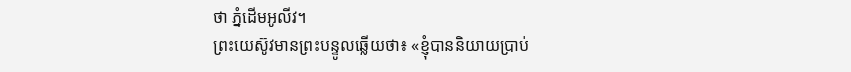ថា ភ្នំដើមអូលីវ។
ព្រះយេស៊ូវមានព្រះបន្ទូលឆ្លើយថា៖ «ខ្ញុំបាននិយាយប្រាប់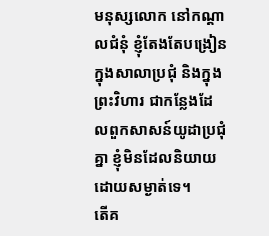មនុស្សលោក នៅកណ្តាលជំនុំ ខ្ញុំតែងតែបង្រៀនក្នុងសាលាប្រជុំ និងក្នុងព្រះវិហារ ជាកន្លែងដែលពួកសាសន៍យូដាប្រជុំគ្នា ខ្ញុំមិនដែលនិយាយដោយសម្ងាត់ទេ។
តើគ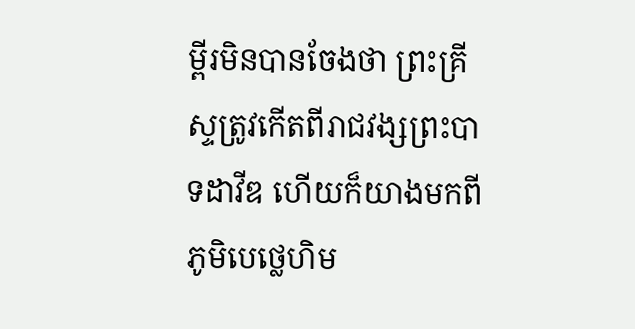ម្ពីរមិនបានចែងថា ព្រះគ្រីស្ទត្រូវកើតពីរាជវង្សព្រះបាទដាវីឌ ហើយក៏យាងមកពីភូមិបេថ្លេហិម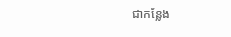ជាកន្លែង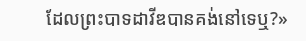ដែលព្រះបាទដាវីឌបានគង់នៅទេឬ?»